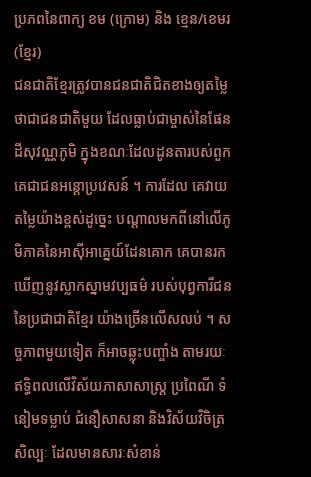ប្រភពនៃពាក្យ ខម (ក្រោម) និង ខ្មេន/ខេមរ (ខ្មែរ)
ជនជាតិខ្មែរត្រូវបានជនជាតិជិតខាងឲ្យតម្លៃថាជាជនជាតិមួយ ដែលធ្លាប់ជាម្ចាស់នៃផែនដីសុវណ្ណភូមិ ក្នុងខណៈដែលដូនតារបស់ពួកគេជាជនអន្តោប្រវេសន៍ ។ ការដែល គេវាយតម្លៃយ៉ាងខ្ពស់ដូច្នេះ បណ្តាលមកពីនៅលើភូមិភាគនៃអាស៊ីអាគ្នេយ៍ដែនគោក គេបានរកឃើញនូវស្លាកស្នាមវប្បធម៌ របស់បុព្វការីជននៃប្រជាជាតិខ្មែរ យ៉ាងច្រើនលើសលប់ ។ សច្ចភាពមួយទៀត ក៏អាចឆ្លុះបញ្ចាំង តាមរយៈឥទ្ធិពលលើវិស័យភាសាសាស្ត្រ ប្រពៃណី ទំនៀមទម្លាប់ ជំនឿសាសនា និងវិស័យវិចិត្រសិល្បៈ ដែលមានសារៈសំខាន់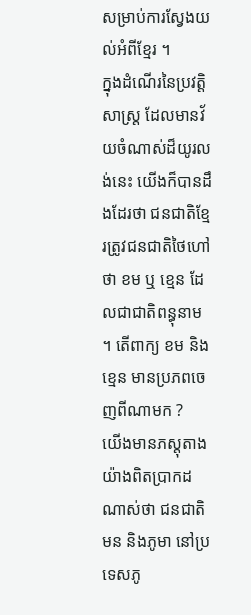សម្រាប់ការស្វែងយល់អំពីខ្មែរ ។
ក្នុងដំណើរនៃប្រវត្តិសាស្ត្រ ដែលមានវ័យចំណាស់ដ៏យូរលង់នេះ យើងក៏បានដឹងដែរថា ជនជាតិខ្មែរត្រូវជនជាតិថៃហៅថា ខម ឬ ខ្មេន ដែលជាជាតិពន្ធុនាម ។ តើពាក្យ ខម និង ខ្មេន មានប្រភពចេញពីណាមក ?
យើងមានភស្តុតាងយ៉ាងពិតប្រាកដណាស់ថា ជនជាតិមន និងភូមា នៅប្រទេសភូ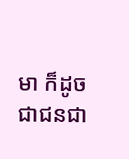មា ក៏ដូចជាជនជា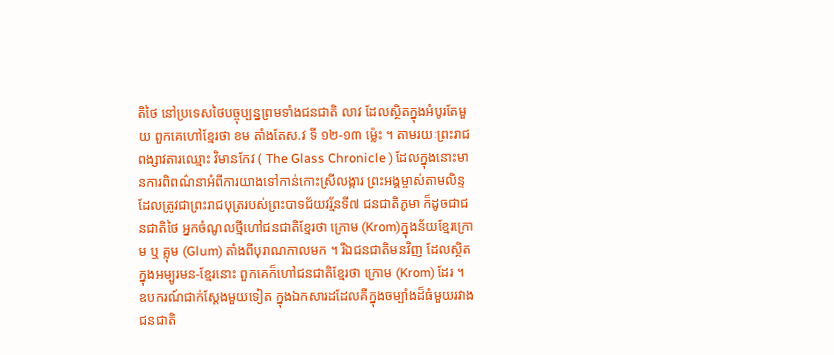តិថៃ នៅប្រទេសថៃបច្ចុប្បន្នព្រមទាំងជនជាតិ លាវ ដែលស្ថិតក្នុងអំបូរតែមួយ ពួកគេហៅខ្មែរថា ខម តាំងតែស.វ ទី ១២-១៣ ម្ល៉េះ ។ តាមរយៈព្រះរាជពង្សាវតារឈ្មោះ វិមានកែវ ( The Glass Chronicle ) ដែលក្នុងនោះមានការពិពណ៌នាអំពីការយាងទៅកាន់កោះស្រីលង្ការ ព្រះអង្គម្ចាស់តាមលិន្ទ ដែលត្រូវជាព្រះរាជបុត្ររបស់ព្រះបាទជ័យវរ្ម័នទី៧ ជនជាតិភូមា ក៏ដូចជាជនជាតិថៃ អ្នកចំណូលថ្មីហៅជនជាតិខ្មែរថា ក្រោម (Krom)ក្នុងន័យខ្មែរក្រោម ឬ គ្លុម (Glum) តាំងពីបុរាណកាលមក ។ រីឯជនជាតិមនវិញ ដែលស្ថិតក្នុងអម្បូរមន-ខ្មែរនោះ ពួកគេក៏ហៅជនជាតិខ្មែរថា ក្រោម (Krom) ដែរ ។ ឧបករណ៍ជាក់ស្តែងមួយទៀត ក្នុងឯកសារដដែលគឺក្នុងចម្បាំងដ៏ធំមួយរវាងជនជាតិ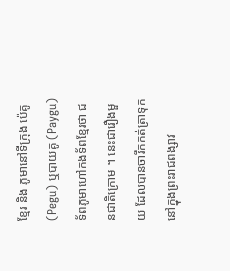ខ្មែរ និង ភូមានៅទីក្រុង ប៉េគូ (Pegu) ឬបាយគូ (Paygu) ទ័ពភូមាហៅកងទ័ពខ្មែរថា ជនជាតិក្រោម ។ នេះជារឿងមួយ ដែលបានចារឹកកត់ត្រាទុកនៅក្នុងព្រះរាជពង្សាវ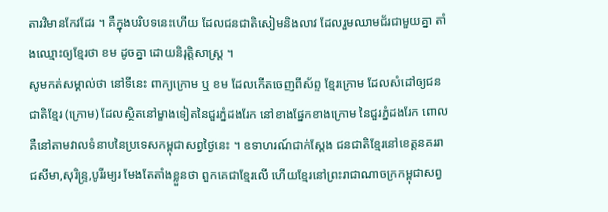តារវិមានកែវដែរ ។ គឺក្នុងបរិបទនេះហើយ ដែលជនជាតិសៀមនិងលាវ ដែលរួមឈាមជ័រជាមួយគ្នា តាំងឈ្មោះឲ្យខ្មែរថា ខម ដូចគ្នា ដោយនិរុត្តិសាស្ត្រ ។
សូមកត់សម្គាល់ថា នៅទីនេះ ពាក្យក្រោម ឬ ខម ដែលកើតចេញពីស័ព្ទ ខ្មែរក្រោម ដែលសំដៅឲ្យជនជាតិខ្មែរ (ក្រោម) ដែលស្ថិតនៅម្ខាងទៀតនៃជួរភ្នំដងរែក នៅខាងផ្នែកខាងក្រោម នៃជួរភ្នំដងរែក ពោលគឺនៅតាមវាលទំនាបនៃប្រទេសកម្ពុជាសព្វថ្ងៃនេះ ។ ឧទាហរណ៍ជាក់ស្តែង ជនជាតិខ្មែរនៅខេត្តនគររាជសីមា,សុរិន្ទ្រ,បូរីរម្យរ មែងតែតាំងខ្លួនថា ពួកគេជាខ្មែរលើ ហើយខ្មែរនៅព្រះរាជាណាចក្រកម្ពុជាសព្វ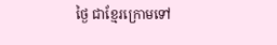ថ្ងៃ ជាខ្មែរក្រោមទៅ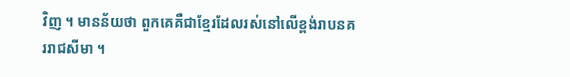វិញ ។ មានន័យថា ពួកគេគឺជាខ្មែរដែលរស់នៅលើខ្ពង់រាបនគររាជសីមា ។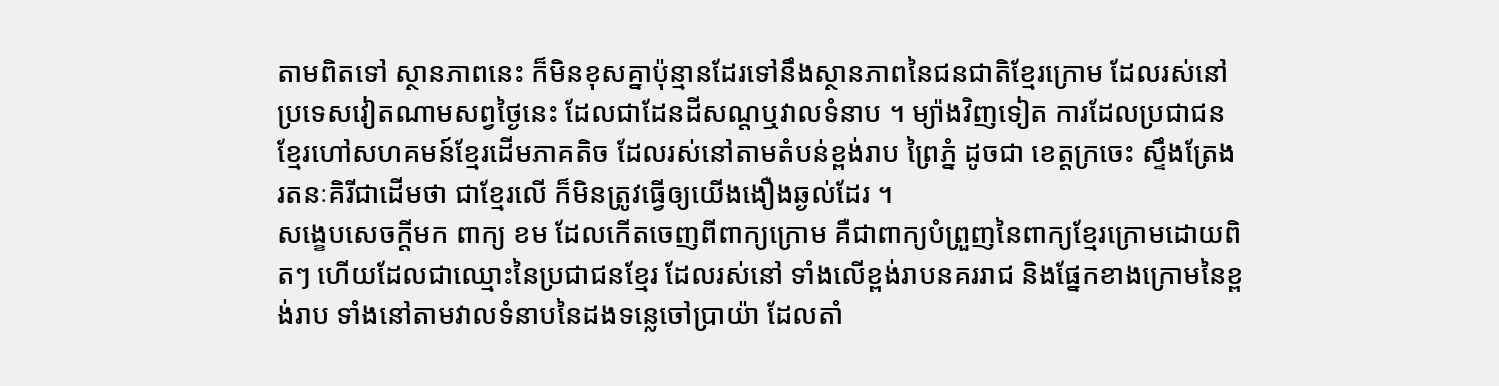តាមពិតទៅ ស្ថានភាពនេះ ក៏មិនខុសគ្នាប៉ុន្មានដែរទៅនឹងស្ថានភាពនៃជនជាតិខ្មែរក្រោម ដែលរស់នៅប្រទេសវៀតណាមសព្វថ្ងៃនេះ ដែលជាដែនដីសណ្តឬវាលទំនាប ។ ម្យ៉ាងវិញទៀត ការដែលប្រជាជនខ្មែរហៅសហគមន៍ខ្មែរដើមភាគតិច ដែលរស់នៅតាមតំបន់ខ្ពង់រាប ព្រៃភ្នំ ដូចជា ខេត្តក្រចេះ ស្ទឹងត្រែង រតនៈគិរីជាដើមថា ជាខ្មែរលើ ក៏មិនត្រូវធ្វើឲ្យយើងងឿងឆ្ងល់ដែរ ។
សង្ខេបសេចក្តីមក ពាក្យ ខម ដែលកើតចេញពីពាក្យក្រោម គឺជាពាក្យបំព្រួញនៃពាក្យខ្មែរក្រោមដោយពិតៗ ហើយដែលជាឈ្មោះនៃប្រជាជនខ្មែរ ដែលរស់នៅ ទាំងលើខ្ពង់រាបនគររាជ និងផ្នែកខាងក្រោមនៃខ្ពង់រាប ទាំងនៅតាមវាលទំនាបនៃដងទន្លេចៅប្រាយ៉ា ដែលតាំ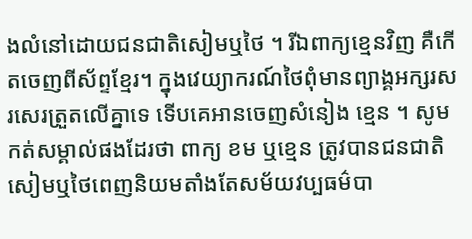ងលំនៅដោយជនជាតិសៀមឬថៃ ។ រីឯពាក្យខ្មេនវិញ គឺកើតចេញពីស័ព្ទខ្មែរ។ ក្នុងវេយ្យាករណ៍ថៃពុំមានព្យាង្គអក្សរសរសេរត្រួតលើគ្នាទេ ទើបគេអានចេញសំនៀង ខ្មេន ។ សូមកត់សម្គាល់ផងដែរថា ពាក្យ ខម ឬខ្មេន ត្រូវបានជនជាតិសៀមឬថៃពេញនិយមតាំងតែសម័យវប្បធម៌បា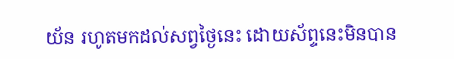យ័ន រហូតមកដល់សព្វថ្ងៃនេះ ដោយស័ព្ទនេះមិនបាន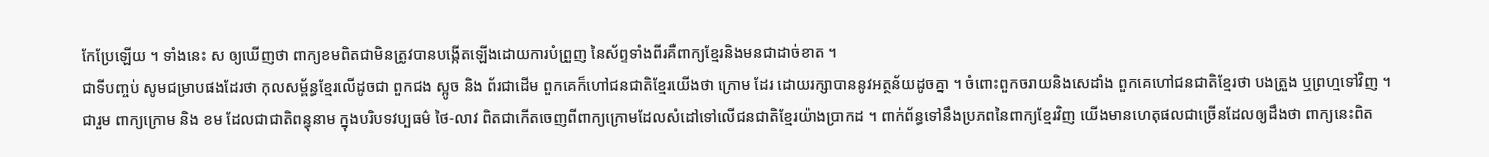កែប្រែឡើយ ។ ទាំងនេះ ស ឲ្យឃើញថា ពាក្យខមពិតជាមិនត្រូវបានបង្កើតឡើងដោយការបំព្រួញ នៃស័ព្ទទាំងពីរគឺពាក្យខ្មែរនិងមនជាដាច់ខាត ។
ជាទីបញ្ចប់ សូមជម្រាបផងដែរថា កុលសម្ព័ន្ធខ្មែរលើដូចជា ពួកជង ស្អូច និង ព័រជាដើម ពួកគេក៏ហៅជនជាតិខ្មែរយើងថា ក្រោម ដែរ ដោយរក្សាបាននូវអត្ថន័យដូចគ្នា ។ ចំពោះពួកចរាយនិងសេដាំង ពួកគេហៅជនជាតិខ្មែរថា បងត្រួង ឬព្រហ្មទៅវិញ ។
ជារួម ពាក្យក្រោម និង ខម ដែលជាជាតិពន្ធុនាម ក្នុងបរិបទវប្បធម៌ ថៃ-លាវ ពិតជាកើតចេញពីពាក្យក្រោមដែលសំដៅទៅលើជនជាតិខ្មែរយ៉ាងប្រាកដ ។ ពាក់ព័ន្ធទៅនឹងប្រភពនៃពាក្យខ្មែរវិញ យើងមានហេតុផលជាច្រើនដែលឲ្យដឹងថា ពាក្យនេះពិត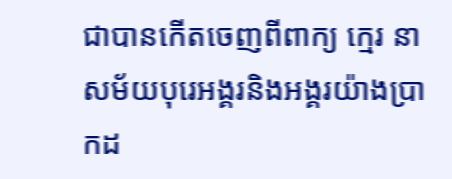ជាបានកើតចេញពីពាក្យ ក្មេរ នាសម័យបុរេអង្គរនិងអង្គរយ៉ាងប្រាកដ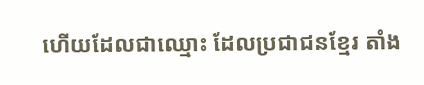ហើយដែលជាឈ្មោះ ដែលប្រជាជនខ្មែរ តាំង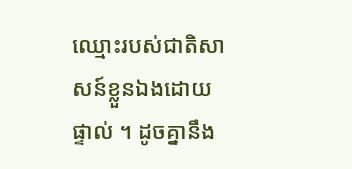ឈ្មោះរបស់ជាតិសាសន៍ខ្លួនឯងដោយផ្ទាល់ ។ ដូចគ្នានឹង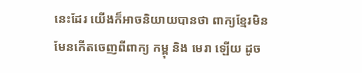នេះដែរ យើងក៏អាចនិយាយបានថា ពាក្យខ្មែរមិនមែនកើតចេញពីពាក្យ កម្ពុ និង មេរា ឡើយ ដូច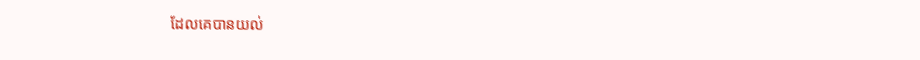ដែលគេបានយល់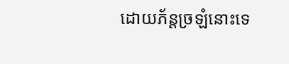ដោយភ័ន្តច្រឡំនោះទេ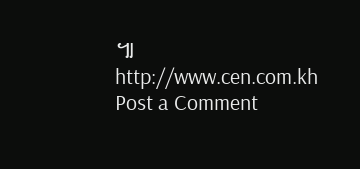៕
http://www.cen.com.kh
Post a Comment